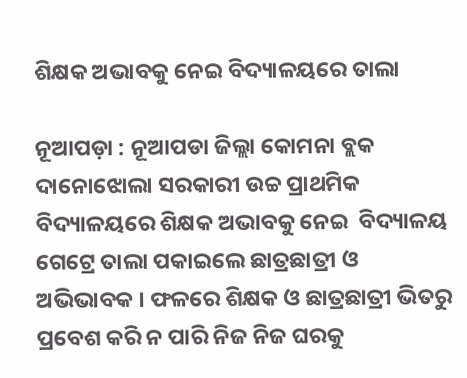ଶିକ୍ଷକ ଅଭାବକୁ ନେଇ ବିଦ୍ୟାଳୟରେ ତାଲା

ନୂଆପଡ଼ା : ନୂଆପଡା ଜିଲ୍ଲା କୋମନା ବ୍ଲକ ଦାନୋଝୋଲା ସରକାରୀ ଉଚ୍ଚ ପ୍ରାଥମିକ ବିଦ୍ୟାଳୟରେ ଶିକ୍ଷକ ଅଭାବକୁ ନେଇ  ବିଦ୍ୟାଳୟ ଗେଟ୍ରେ ତାଲା ପକାଇଲେ ଛାତ୍ରଛାତ୍ରୀ ଓ ଅଭିଭାବକ । ଫଳରେ ଶିକ୍ଷକ ଓ ଛାତ୍ରଛାତ୍ରୀ ଭିତରୁ ପ୍ରବେଶ କରି ନ ପାରି ନିଜ ନିଜ ଘରକୁ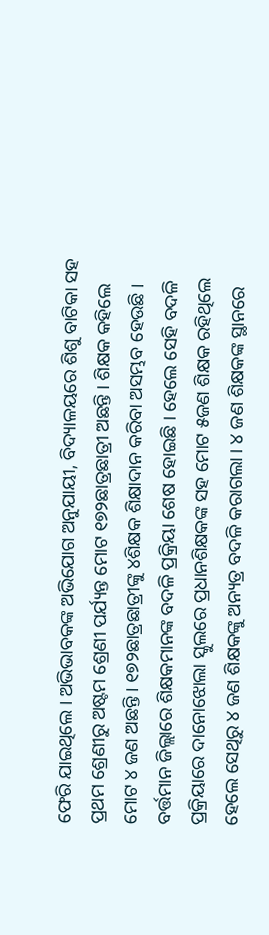ଫେରି ଯାଇଥିଲେ । ଅଭିଭାବକଙ୍କ ଅଭିଯୋଗ ଅନୁଯାୟୀ, ବିଦ୍ୟାଳୟରେ ଶିଶୁ ବାଟିକା ସହ ପ୍ରଥମ ଶ୍ରେଣୀରୁ ଅଷ୍ଟମ ଶ୍ରେଣୀ ପର୍ଯ୍ୟନ୍ତ ମୋଟ ୧୭୨ଛାତ୍ରଛାତ୍ରୀ ଅଛନ୍ତି । ଶିକ୍ଷକ କହିଲେ ମୋଟ ୪ ଜଣ ଅଛନ୍ତି । ୧୭୨ଛାତ୍ରଛାତ୍ରୀଙ୍କୁ ୪ଶିକ୍ଷକ ଶିକ୍ଷାଦାନ କରିବା ଅସମ୍ଭବ ହେଉଛି । ବର୍ତ୍ତମାନ ଜିଲ୍ଲାରେ ଶିକ୍ଷକମାନଙ୍କ ବଦଳି ପ୍ରକ୍ରିୟା ଶେଷ ହୋଇଛି । ହେଲେ ସେହି ବଦଳି ପ୍ରକ୍ରିୟାରେ ଦାନୋଝୋଲା ସ୍କୁଲରେ ପ୍ରଧାନଶିକ୍ଷକଙ୍କ ସହ ମୋଟ ୫ଜଣ ଶିକ୍ଷକ ରହିଥିଲେ ହେଲେ ସେଥିରୁ ୪ ଜଣ ଶିକ୍ଷକଙ୍କୁ ଅନ୍ୟତ୍ର ବଦଳି କରାଗଲା । ୪ ଜଣ ଶିକ୍ଷକଙ୍କ ସ୍ଥାନରେ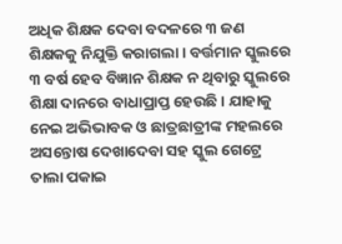ଅଧିକ ଶିକ୍ଷକ ଦେବା ବଦଳରେ ୩ ଜଣ ଶିକ୍ଷକକୁ ନିଯୁକ୍ତି କରାଗଲା । ବର୍ତ୍ତମାନ ସ୍କୁଲରେ ୩ ବର୍ଷ ହେବ ବିଜ୍ଞାନ ଶିକ୍ଷକ ନ ଥିବାରୁ ସ୍କୁଲରେ ଶିକ୍ଷା ଦାନରେ ବାଧାପ୍ରାପ୍ତ ହେଉଛି । ଯାହାକୁ ନେଇ ଅଭିଭାବକ ଓ ଛାତ୍ରଛାତ୍ରୀଙ୍କ ମହଲରେ ଅସନ୍ତୋଷ ଦେଖାଦେବା ସହ ସ୍କୁଲ ଗେଟ୍ରେ ତାଲା ପକାଇ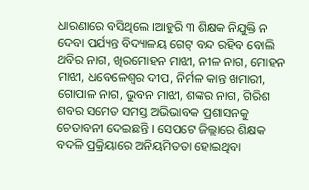ଧାରଣାରେ ବସିଥିଲେ ।ଆହୁରି ୩ ଶିକ୍ଷକ ନିଯୁକ୍ତି ନ ଦେବା ପର୍ଯ୍ୟନ୍ତ ବିଦ୍ୟାଳୟ ଗେଟ୍ ବନ୍ଦ ରହିବ ବୋଲି ଥବିର ନାଗ, ଖିରମୋହନ ମାଝୀ, ନୀଳ ନାଗ, ମୋହନ ମାଝୀ, ଧବେଳେଶ୍ୱର ଦୀପ, ନିର୍ମଳ କାନ୍ତ ଖମାରୀ, ଗୋପାଳ ନାଗ, ଭୁବନ ମାଝୀ, ଶଙ୍କର ନାଗ, ଗିରିଶ ଶବର ସମେତ ସମସ୍ତ ଅଭିଭାବକ ପ୍ରଶାସନକୁ ଚେତାବନୀ ଦେଇଛନ୍ତି । ସେପଟେ ଜିଲ୍ଲାରେ ଶିକ୍ଷକ ବଦଳି ପ୍ରକ୍ରିୟାରେ ଅନିୟମିତତା ହୋଇଥିବା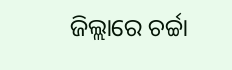ଜିଲ୍ଲାରେ ଚର୍ଚ୍ଚା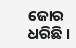ଜୋର ଧରିଛି ।